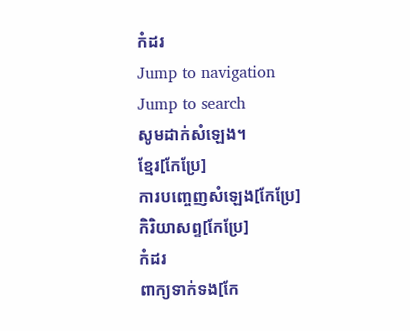កំដរ
Jump to navigation
Jump to search
សូមដាក់សំឡេង។
ខ្មែរ[កែប្រែ]
ការបញ្ចេញសំឡេង[កែប្រែ]
កិរិយាសព្ទ[កែប្រែ]
កំដរ
ពាក្យទាក់ទង[កែ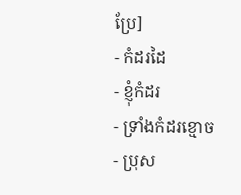ប្រែ]
- កំដរដៃ
- ខ្ញុំកំដរ
- ទ្រាំងកំដរខ្មោច
- ប្រុស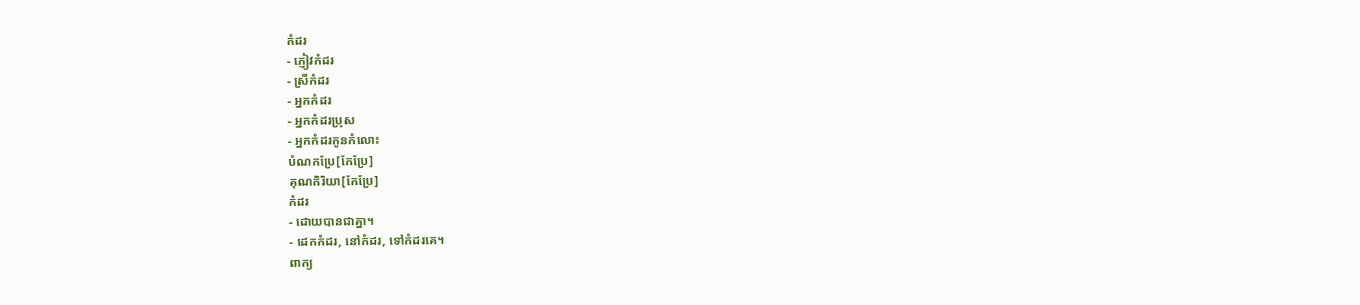កំដរ
- ភ្ញៀវកំដរ
- ស្រីកំដរ
- អ្នកកំដរ
- អ្នកកំដរប្រុស
- អ្នកកំដរកូនកំលោះ
បំណកប្រែ[កែប្រែ]
គុណកិរិយា[កែប្រែ]
កំដរ
- ដោយបានជាគ្នា។
- ដេកកំដរ, នៅកំដរ, ទៅកំដរគេ។
ពាក្យ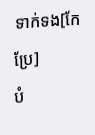ទាក់ទង[កែប្រែ]
បំ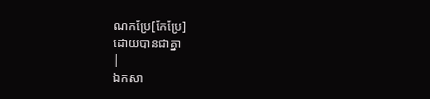ណកប្រែ[កែប្រែ]
ដោយបានជាគ្នា
|
ឯកសា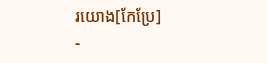រយោង[កែប្រែ]
-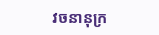វចនានុក្រ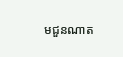មជួនណាត